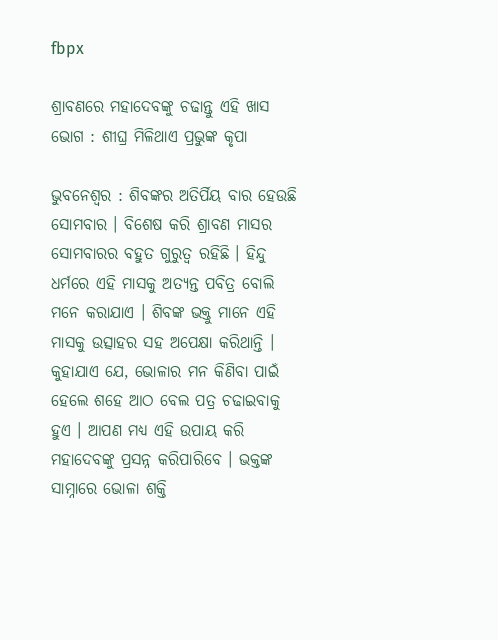fbpx

ଶ୍ରାବଣରେ ମହାଦେବଙ୍କୁ ଚଢାନ୍ତୁ ଏହି ଖାସ ଭୋଗ : ଶୀଘ୍ର ମିଳିଥାଏ ପ୍ରଭୁଙ୍କ କୃପା

ଭୁବନେଶ୍ୱର : ଶିବଙ୍କର ଅତିର୍ପିୟ ବାର ହେଉଛି ସୋମବାର । ବିଶେଷ କରି ଶ୍ରାବଣ ମାସର ସୋମବାରର ବହୁତ ଗୁରୁତ୍ୱ ରହିଛି । ହିନ୍ଦୁ ଧର୍ମରେ ଏହି ମାସକୁ ଅତ୍ୟନ୍ତ ପବିତ୍ର ବୋଲି ମନେ କରାଯାଏ । ଶିବଙ୍କ ଭକ୍ତୁ ମାନେ ଏହି ମାସକୁ ଉତ୍ସାହର ସହ ଅପେକ୍ଷା କରିଥାନ୍ତି । କୁହାଯାଏ ଯେ, ଭୋଳାର ମନ କିଣିବା ପାଇଁ ହେଲେ ଶହେ ଆଠ ବେଲ ପତ୍ର ଚଢାଇବାକୁ ହୁଏ । ଆପଣ ମଧ୍ୟ ଏହି ଉପାୟ କରି ମହାଦେବଙ୍କୁ ପ୍ରସନ୍ନ କରିପାରିବେ । ଭକ୍ତଙ୍କ ସାମ୍ନାରେ ଭୋଳା ଶକ୍ତି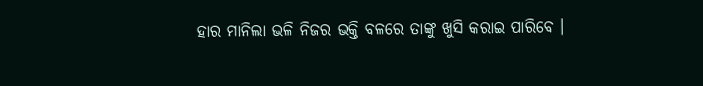ହାର ମାନିଲା ଭଳି ନିଜର ଭକ୍ତି ବଳରେ ତାଙ୍କୁ ଖୁସି କରାଇ ପାରିବେ ।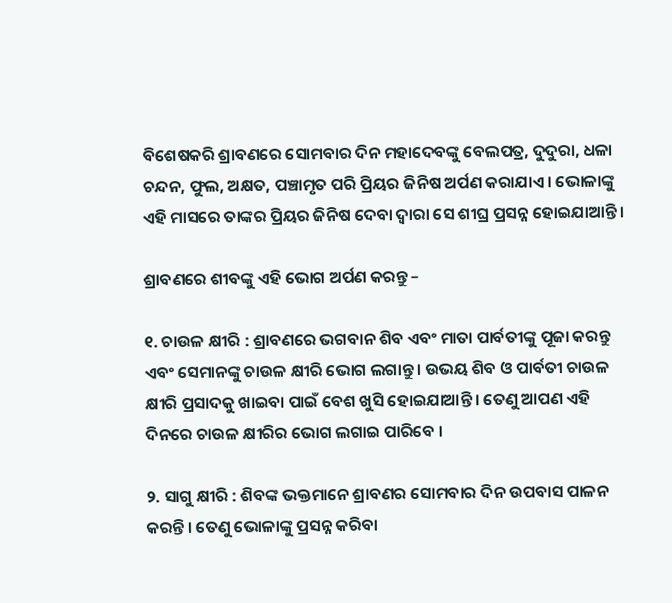ବିଶେଷକରି ଶ୍ରାବଣରେ ସୋମବାର ଦିନ ମହାଦେବଙ୍କୁ ବେଲପତ୍ର, ଦୁଦୁରା, ଧଳା ଚନ୍ଦନ, ଫୁଲ, ଅକ୍ଷତ, ପଞ୍ଚାମୃତ ପରି ପ୍ରିୟର ଜିନିଷ ଅର୍ପଣ କରାଯାଏ । ଭୋଳାଙ୍କୁ ଏହି ମାସରେ ତାଙ୍କର ପ୍ରିୟର ଜିନିଷ ଦେବା ଦ୍ୱାରା ସେ ଶୀଘ୍ର ପ୍ରସନ୍ନ ହୋଇଯାଆନ୍ତି ।

ଶ୍ରାବଣରେ ଶୀବଙ୍କୁ ଏହି ଭୋଗ ଅର୍ପଣ କରନ୍ତୁ –

୧. ଚାଉଳ କ୍ଷୀରି : ଶ୍ରାବଣରେ ଭଗବାନ ଶିବ ଏବଂ ମାତା ପାର୍ବତୀଙ୍କୁ ପୂଜା କରନ୍ତୁ ଏବଂ ସେମାନଙ୍କୁ ଚାଉଳ କ୍ଷୀରି ଭୋଗ ଲଗାନ୍ତୁ । ଉଭୟ ଶିବ ଓ ପାର୍ବତୀ ଚାଉଳ କ୍ଷୀରି ପ୍ରସାଦକୁ ଖାଇବା ପାଇଁ ବେଶ ଖୁସି ହୋଇଯାଆନ୍ତି । ତେଣୁ ଆପଣ ଏହି ଦିନରେ ଚାଉଳ କ୍ଷୀରିର ଭୋଗ ଲଗାଇ ପାରିବେ ।

୨. ସାଗୁ କ୍ଷୀରି : ଶିବଙ୍କ ଭକ୍ତମାନେ ଶ୍ରାବଣର ସୋମବାର ଦିନ ଉପବାସ ପାଳନ କରନ୍ତି । ତେଣୁ ଭୋଳାଙ୍କୁ ପ୍ରସନ୍ନ କରିବା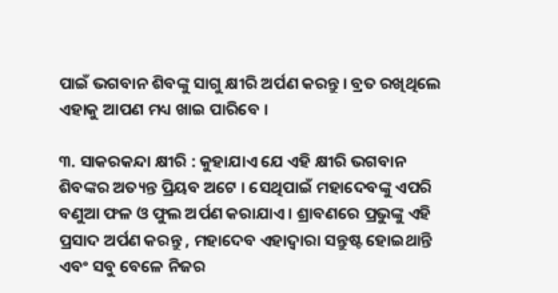ପାଇଁ ଭଗବାନ ଶିବଙ୍କୁ ସାଗୁ କ୍ଷୀରି ଅର୍ପଣ କରନ୍ତୁ । ବ୍ରତ ରଖିଥିଲେ ଏହାକୁ ଆପଣ ମଧ୍ୟ ଖାଇ ପାରିବେ ।

୩. ସାକରକନ୍ଦା କ୍ଷୀରି : କୁହାଯାଏ ଯେ ଏହି କ୍ଷୀରି ଭଗବାନ ଶିବଙ୍କର ଅତ୍ୟନ୍ତ ପ୍ରିୟବ ଅଟେ । ସେଥିପାଇଁ ମହାଦେବଙ୍କୁ ଏପରି ବଣୁଆ ଫଳ ଓ ଫୁଲ ଅର୍ପଣ କରାଯାଏ । ଶ୍ରାବଣରେ ପ୍ରଭୁଙ୍କୁ ଏହି ପ୍ରସାଦ ଅର୍ପଣ କରନ୍ତୁ , ମହାଦେବ ଏହାଦ୍ୱାରା ସନ୍ତୁଷ୍ଟ ହୋଇଥାନ୍ତି ଏବଂ ସବୁ ବେଳେ ନିଜର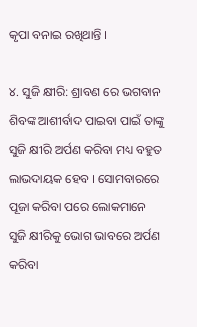କୃପା ବନାଇ ରଖିଥାନ୍ତି ।

୪. ସୁଜି କ୍ଷୀରି: ଶ୍ରାବଣ ରେ ଭଗବାନ ଶିବଙ୍କ ଆଶୀର୍ବାଦ ପାଇବା ପାଇଁ ତାଙ୍କୁ ସୁଜି କ୍ଷୀରି ଅର୍ପଣ କରିବା ମଧ୍ୟ ବହୁତ ଲାଭଦାୟକ ହେବ । ସୋମବାରରେ ପୂଜା କରିବା ପରେ ଲୋକମାନେ ସୁଜି କ୍ଷୀରିକୁ ଭୋଗ ଭାବରେ ଅର୍ପଣ କରିବା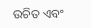ଉଚିତ ଏବଂ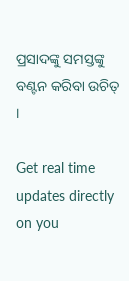ପ୍ରସାଦଙ୍କୁ ସମସ୍ତଙ୍କୁ ବଣ୍ଟନ କରିବା ଉଚିତ୍ ।

Get real time updates directly on you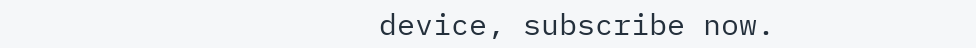device, subscribe now.